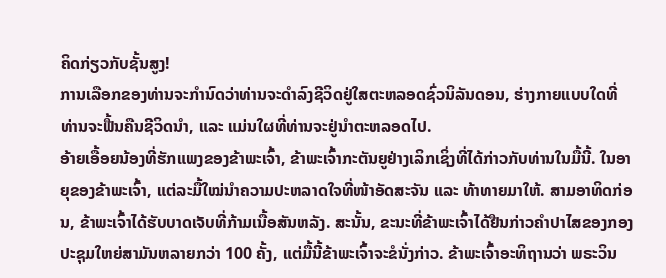ຄິດກ່ຽວກັບຊັ້ນສູງ!
ການເລືອກຂອງທ່ານຈະກຳນົດວ່າທ່ານຈະດຳລົງຊີວິດຢູ່ໃສຕະຫລອດຊົ່ວນິລັນດອນ, ຮ່າງກາຍແບບໃດທີ່ທ່ານຈະຟື້ນຄືນຊີວິດນຳ, ແລະ ແມ່ນໃຜທີ່ທ່ານຈະຢູ່ນຳຕະຫລອດໄປ.
ອ້າຍເອື້ອຍນ້ອງທີ່ຮັກແພງຂອງຂ້າພະເຈົ້າ, ຂ້າພະເຈົ້າກະຕັນຍູຢ່າງເລິກເຊິ່ງທີ່ໄດ້ກ່າວກັບທ່ານໃນມື້ນີ້. ໃນອາຍຸຂອງຂ້າພະເຈົ້າ, ແຕ່ລະມື້ໃໝ່ນຳຄວາມປະຫລາດໃຈທີ່ໜ້າອັດສະຈັນ ແລະ ທ້າທາຍມາໃຫ້. ສາມອາທິດກ່ອນ, ຂ້າພະເຈົ້າໄດ້ຮັບບາດເຈັບທີ່ກ້າມເນື້ອສັນຫລັງ. ສະນັ້ນ, ຂະນະທີ່ຂ້າພະເຈົ້າໄດ້ຢືນກ່າວຄຳປາໄສຂອງກອງປະຊຸມໃຫຍ່ສາມັນຫລາຍກວ່າ 100 ຄັ້ງ, ແຕ່ມື້ນີ້ຂ້າພະເຈົ້າຈະຂໍນັ່ງກ່າວ. ຂ້າພະເຈົ້າອະທິຖານວ່າ ພຣະວິນ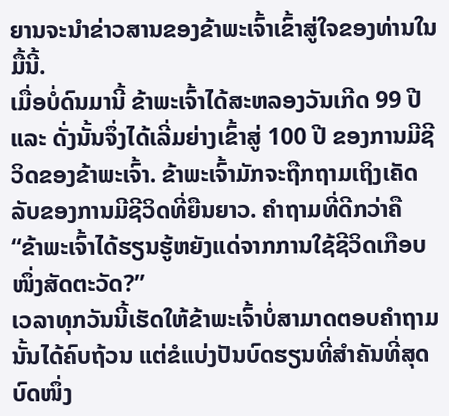ຍານຈະນຳຂ່າວສານຂອງຂ້າພະເຈົ້າເຂົ້າສູ່ໃຈຂອງທ່ານໃນມື້ນີ້.
ເມື່ອບໍ່ດົນມານີ້ ຂ້າພະເຈົ້າໄດ້ສະຫລອງວັນເກີດ 99 ປີ ແລະ ດັ່ງນັ້ນຈຶ່ງໄດ້ເລີ່ມຍ່າງເຂົ້າສູ່ 100 ປີ ຂອງການມີຊີວິດຂອງຂ້າພະເຈົ້າ. ຂ້າພະເຈົ້າມັກຈະຖືກຖາມເຖິງເຄັດລັບຂອງການມີຊີວິດທີ່ຍືນຍາວ. ຄຳຖາມທີ່ດີກວ່າຄື “ຂ້າພະເຈົ້າໄດ້ຮຽນຮູ້ຫຍັງແດ່ຈາກການໃຊ້ຊີວິດເກືອບໜຶ່ງສັດຕະວັດ?”
ເວລາທຸກວັນນີ້ເຮັດໃຫ້ຂ້າພະເຈົ້າບໍ່ສາມາດຕອບຄຳຖາມນັ້ນໄດ້ຄົບຖ້ວນ ແຕ່ຂໍແບ່ງປັນບົດຮຽນທີ່ສຳຄັນທີ່ສຸດບົດໜຶ່ງ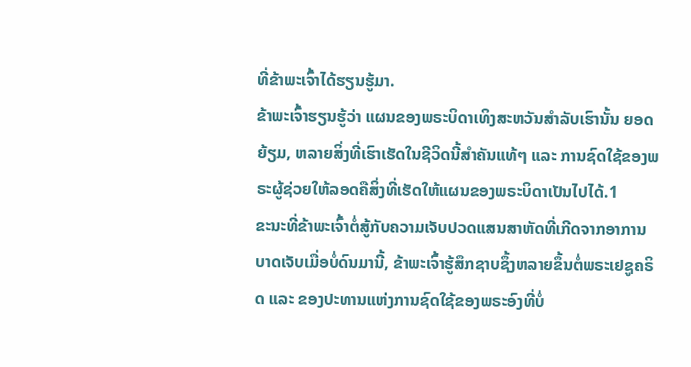ທີ່ຂ້າພະເຈົ້າໄດ້ຮຽນຮູ້ມາ.
ຂ້າພະເຈົ້າຮຽນຮູ້ວ່າ ແຜນຂອງພຣະບິດາເທິງສະຫວັນສຳລັບເຮົານັ້ນ ຍອດຍ້ຽມ, ຫລາຍສິ່ງທີ່ເຮົາເຮັດໃນຊີວິດນີ້ສຳຄັນແທ້ໆ ແລະ ການຊົດໃຊ້ຂອງພຣະຜູ້ຊ່ວຍໃຫ້ລອດຄືສິ່ງທີ່ເຮັດໃຫ້ແຜນຂອງພຣະບິດາເປັນໄປໄດ້.1
ຂະນະທີ່ຂ້າພະເຈົ້າຕໍ່ສູ້ກັບຄວາມເຈັບປວດແສນສາຫັດທີ່ເກີດຈາກອາການບາດເຈັບເມື່ອບໍ່ດົນມານີ້, ຂ້າພະເຈົ້າຮູ້ສຶກຊາບຊຶ້ງຫລາຍຂຶ້ນຕໍ່ພຣະເຢຊູຄຣິດ ແລະ ຂອງປະທານແຫ່ງການຊົດໃຊ້ຂອງພຣະອົງທີ່ບໍ່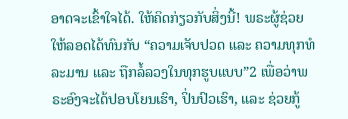ອາດຈະເຂົ້າໃຈໄດ້. ໃຫ້ຄິດກ່ຽວກັບສິ່ງນີ້! ພຣະຜູ້ຊ່ວຍໃຫ້ລອດໄດ້ທົນກັບ “ຄວາມເຈັບປວດ ແລະ ຄວາມທຸກທໍລະມານ ແລະ ຖືກລໍ້ລວງໃນທຸກຮູບແບບ”2 ເພື່ອວ່າພຣະອົງຈະໄດ້ປອບໂຍນເຮົາ, ປິ່ນປົວເຮົາ, ແລະ ຊ່ວຍກູ້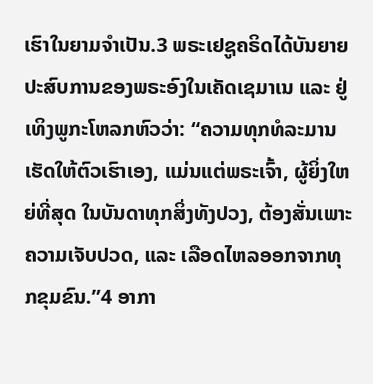ເຮົາໃນຍາມຈຳເປັນ.3 ພຣະເຢຊູຄຣິດໄດ້ບັນຍາຍປະສົບການຂອງພຣະອົງໃນເຄັດເຊມາເນ ແລະ ຢູ່ເທິງພູກະໂຫລກຫົວວ່າ: “ຄວາມທຸກທໍລະມານເຮັດໃຫ້ຕົວເຮົາເອງ, ແມ່ນແຕ່ພຣະເຈົ້າ, ຜູ້ຍິ່ງໃຫຍ່ທີ່ສຸດ ໃນບັນດາທຸກສິ່ງທັງປວງ, ຕ້ອງສັ່ນເພາະຄວາມເຈັບປວດ, ແລະ ເລືອດໄຫລອອກຈາກທຸກຂຸມຂົນ.”4 ອາກາ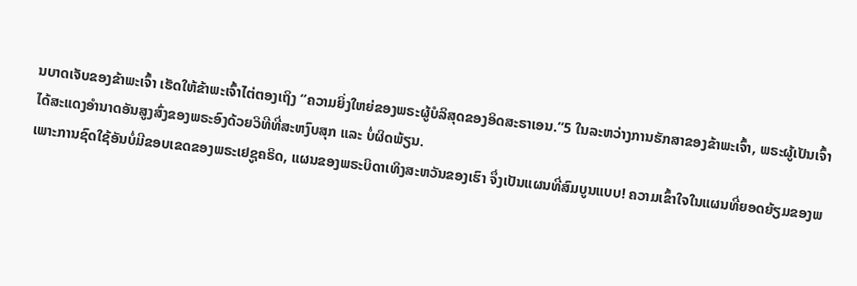ນບາດເຈັບຂອງຂ້າພະເຈົ້າ ເຮັດໃຫ້ຂ້າພະເຈົ້າໄຕ່ຕອງເຖິງ “ຄວາມຍິ່ງໃຫຍ່ຂອງພຣະຜູ້ບໍລິສຸດຂອງອິດສະຣາເອນ.”5 ໃນລະຫວ່າງການຮັກສາຂອງຂ້າພະເຈົ້າ, ພຣະຜູ້ເປັນເຈົ້າໄດ້ສະແດງອຳນາດອັນສູງສົ່ງຂອງພຣະອົງດ້ວຍວິທີທີ່ສະຫງົບສຸກ ແລະ ບໍ່ຜິດພ້ຽນ.
ເພາະການຊົດໃຊ້ອັນບໍ່ມີຂອບເຂດຂອງພຣະເຢຊູຄຣິດ, ແຜນຂອງພຣະບິດາເທິງສະຫວັນຂອງເຮົາ ຈຶ່ງເປັນແຜນທີ່ສົມບູນແບບ! ຄວາມເຂົ້າໃຈໃນແຜນທີ່ຍອດຍ້ຽມຂອງພ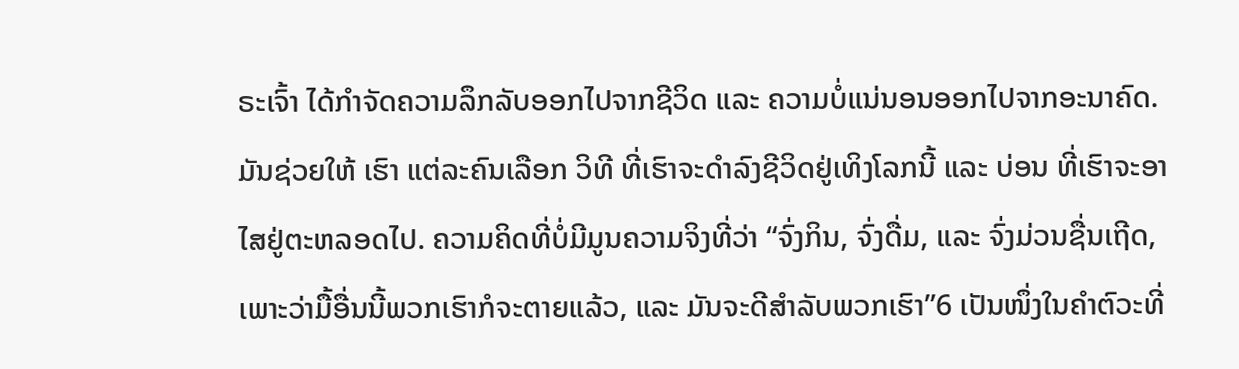ຣະເຈົ້າ ໄດ້ກຳຈັດຄວາມລຶກລັບອອກໄປຈາກຊີວິດ ແລະ ຄວາມບໍ່ແນ່ນອນອອກໄປຈາກອະນາຄົດ. ມັນຊ່ວຍໃຫ້ ເຮົາ ແຕ່ລະຄົນເລືອກ ວິທີ ທີ່ເຮົາຈະດຳລົງຊີວິດຢູ່ເທິງໂລກນີ້ ແລະ ບ່ອນ ທີ່ເຮົາຈະອາໄສຢູ່ຕະຫລອດໄປ. ຄວາມຄິດທີ່ບໍ່ມີມູນຄວາມຈິງທີ່ວ່າ “ຈົ່ງກິນ, ຈົ່ງດື່ມ, ແລະ ຈົ່ງມ່ວນຊື່ນເຖີດ, ເພາະວ່າມື້ອື່ນນີ້ພວກເຮົາກໍຈະຕາຍແລ້ວ, ແລະ ມັນຈະດີສຳລັບພວກເຮົາ”6 ເປັນໜຶ່ງໃນຄຳຕົວະທີ່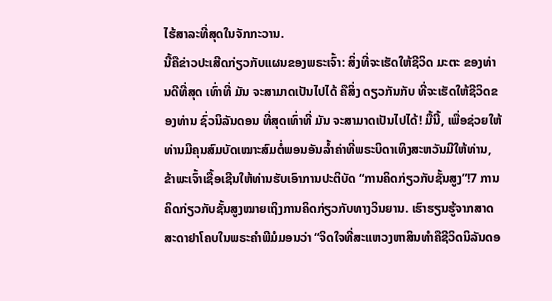ໄຮ້ສາລະທີ່ສຸດໃນຈັກກະວານ.
ນີ້ຄືຂ່າວປະເສີດກ່ຽວກັບແຜນຂອງພຣະເຈົ້າ: ສິ່ງທີ່ຈະເຮັດໃຫ້ຊີວິດ ມະຕະ ຂອງທ່ານດີທີ່ສຸດ ເທົ່າທີ່ ມັນ ຈະສາມາດເປັນໄປໄດ້ ຄືສິ່ງ ດຽວກັນກັບ ທີ່ຈະເຮັດໃຫ້ຊີວິດຂອງທ່ານ ຊົ່ວນິລັນດອນ ທີ່ສຸດເທົ່າທີ່ ມັນ ຈະສາມາດເປັນໄປໄດ້! ມື້ນີ້, ເພື່ອຊ່ວຍໃຫ້ທ່ານມີຄຸນສົມບັດເໝາະສົມຕໍ່ພອນອັນລ້ຳຄ່າທີ່ພຣະບິດາເທິງສະຫວັນມີໃຫ້ທ່ານ, ຂ້າພະເຈົ້າເຊື້ອເຊີນໃຫ້ທ່ານຮັບເອົາການປະຕິບັດ “ການຄິດກ່ຽວກັບຊັ້ນສູງ”!7 ການຄິດກ່ຽວກັບຊັ້ນສູງໝາຍເຖິງການຄິດກ່ຽວກັບທາງວິນຍານ. ເຮົາຮຽນຮູ້ຈາກສາດສະດາຢາໂຄບໃນພຣະຄຳພີມໍມອນວ່າ “ຈິດໃຈທີ່ສະແຫວງຫາສິນທຳຄືຊີວິດນິລັນດອ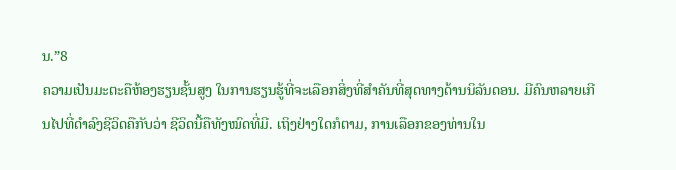ນ.”8
ຄວາມເປັນມະຕະຄືຫ້ອງຮຽນຊັ້ນສູງ ໃນການຮຽນຮູ້ທີ່ຈະເລືອກສິ່ງທີ່ສຳຄັນທີ່ສຸດທາງດ້ານນິລັນດອນ. ມີຄົນຫລາຍເກີນໄປທີ່ດຳລົງຊີວິດຄືກັບວ່າ ຊີວິດນີ້ຄືທັງໝົດທີ່ມີ. ເຖິງຢ່າງໃດກໍຕາມ, ການເລືອກຂອງທ່ານໃນ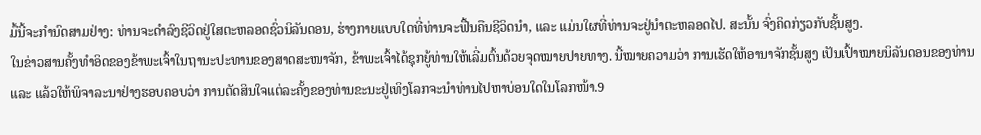ມື້ນີ້ຈະກຳນົດສາມຢ່າງ: ທ່ານຈະດຳລົງຊີວິດຢູ່ໃສຕະຫລອດຊົ່ວນິລັນດອນ, ຮ່າງກາຍແບບໃດທີ່ທ່ານຈະຟື້ນຄືນຊີວິດນຳ, ແລະ ແມ່ນໃຜທີ່ທ່ານຈະຢູ່ນຳຕະຫລອດໄປ. ສະນັ້ນ ຈົ່ງຄິດກ່ຽວກັບຊັ້ນສູງ.
ໃນຂ່າວສານຄັ້ງທຳອິດຂອງຂ້າພະເຈົ້າໃນຖານະປະທານຂອງສາດສະໜາຈັກ, ຂ້າພະເຈົ້າໄດ້ຊຸກຍູ້ທ່ານໃຫ້ເລີ່ມຕົ້ນດ້ວຍຈຸດໝາຍປາຍທາງ. ນີ້ໝາຍຄວາມວ່າ ການເຮັດໃຫ້ອານາຈັກຊັ້ນສູງ ເປັນເປົ້າໝາຍນິລັນດອນຂອງທ່ານ ແລະ ແລ້ວໃຫ້ພິຈາລະນາຢ່າງຮອບຄອບວ່າ ການຕັດສິນໃຈແຕ່ລະຄັ້ງຂອງທ່ານຂະນະຢູ່ເທິງໂລກຈະນຳທ່ານໄປຫາບ່ອນໃດໃນໂລກໜ້າ.9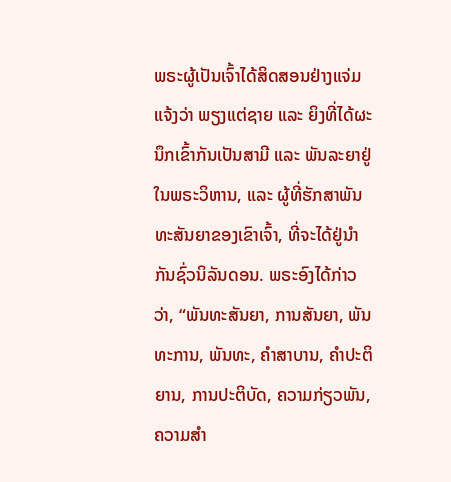ພຣະຜູ້ເປັນເຈົ້າໄດ້ສິດສອນຢ່າງແຈ່ມແຈ້ງວ່າ ພຽງແຕ່ຊາຍ ແລະ ຍິງທີ່ໄດ້ຜະນຶກເຂົ້າກັນເປັນສາມີ ແລະ ພັນລະຍາຢູ່ໃນພຣະວິຫານ, ແລະ ຜູ້ທີ່ຮັກສາພັນທະສັນຍາຂອງເຂົາເຈົ້າ, ທີ່ຈະໄດ້ຢູ່ນຳກັນຊົ່ວນິລັນດອນ. ພຣະອົງໄດ້ກ່າວວ່າ, “ພັນທະສັນຍາ, ການສັນຍາ, ພັນທະການ, ພັນທະ, ຄຳສາບານ, ຄຳປະຕິຍານ, ການປະຕິບັດ, ຄວາມກ່ຽວພັນ, ຄວາມສຳ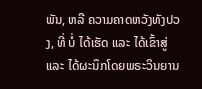ພັນ, ຫລື ຄວາມຄາດຫວັງທັງປວງ, ທີ່ ບໍ່ ໄດ້ເຮັດ ແລະ ໄດ້ເຂົ້າສູ່ ແລະ ໄດ້ຜະນຶກໂດຍພຣະວິນຍານ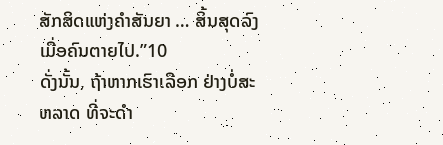ສັກສິດແຫ່ງຄຳສັນຍາ … ສິ້ນສຸດລົງ ເມື່ອຄົນຕາຍໄປ.”10
ດັ່ງນັ້ນ, ຖ້າຫາກເຮົາເລືອກ ຢ່າງບໍ່ສະຫລາດ ທີ່ຈະດຳ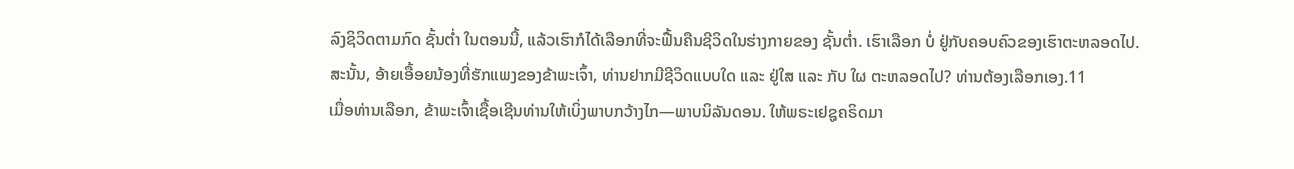ລົງຊິວິດຕາມກົດ ຊັ້ນຕ່ຳ ໃນຕອນນີ້, ແລ້ວເຮົາກໍໄດ້ເລືອກທີ່ຈະຟື້ນຄືນຊີວິດໃນຮ່າງກາຍຂອງ ຊັ້ນຕ່ຳ. ເຮົາເລືອກ ບໍ່ ຢູ່ກັບຄອບຄົວຂອງເຮົາຕະຫລອດໄປ.
ສະນັ້ນ, ອ້າຍເອື້ອຍນ້ອງທີ່ຮັກແພງຂອງຂ້າພະເຈົ້າ, ທ່ານຢາກມີຊີວິດແບບໃດ ແລະ ຢູ່ໃສ ແລະ ກັບ ໃຜ ຕະຫລອດໄປ? ທ່ານຕ້ອງເລືອກເອງ.11
ເມື່ອທ່ານເລືອກ, ຂ້າພະເຈົ້າເຊື້ອເຊີນທ່ານໃຫ້ເບິ່ງພາບກວ້າງໄກ—ພາບນິລັນດອນ. ໃຫ້ພຣະເຢຊູຄຣິດມາ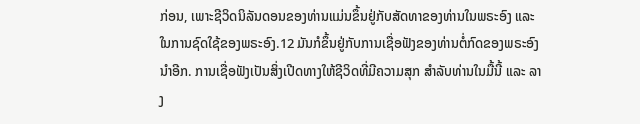ກ່ອນ, ເພາະຊີວິດນິລັນດອນຂອງທ່ານແມ່ນຂຶ້ນຢູ່ກັບສັດທາຂອງທ່ານໃນພຣະອົງ ແລະ ໃນການຊົດໃຊ້ຂອງພຣະອົງ.12 ມັນກໍຂຶ້ນຢູ່ກັບການເຊື່ອຟັງຂອງທ່ານຕໍ່ກົດຂອງພຣະອົງນຳອີກ. ການເຊື່ອຟັງເປັນສິ່ງເປີດທາງໃຫ້ຊີວິດທີ່ມີຄວາມສຸກ ສຳລັບທ່ານໃນມື້ນີ້ ແລະ ລາງ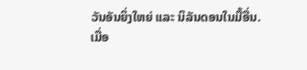ວັນອັນຍິ່ງໃຫຍ່ ແລະ ນິລັນດອນໃນມື້ອື່ນ.
ເມື່ອ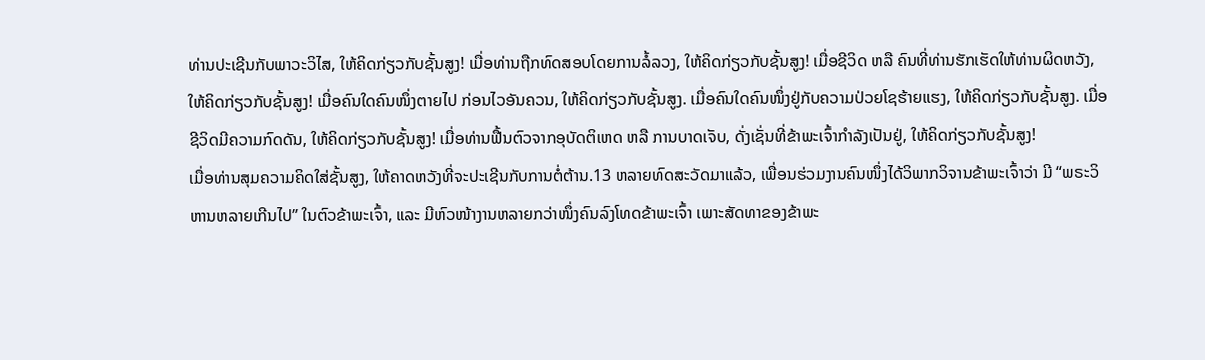ທ່ານປະເຊີນກັບພາວະວິໄສ, ໃຫ້ຄິດກ່ຽວກັບຊັ້ນສູງ! ເມື່ອທ່ານຖືກທົດສອບໂດຍການລໍ້ລວງ, ໃຫ້ຄິດກ່ຽວກັບຊັ້ນສູງ! ເມື່ອຊີວິດ ຫລື ຄົນທີ່ທ່ານຮັກເຮັດໃຫ້ທ່ານຜິດຫວັງ, ໃຫ້ຄິດກ່ຽວກັບຊັ້ນສູງ! ເມື່ອຄົນໃດຄົນໜຶ່ງຕາຍໄປ ກ່ອນໄວອັນຄວນ, ໃຫ້ຄິດກ່ຽວກັບຊັ້ນສູງ. ເມື່ອຄົນໃດຄົນໜຶ່ງຢູ່ກັບຄວາມປ່ວຍໂຊຮ້າຍແຮງ, ໃຫ້ຄິດກ່ຽວກັບຊັ້ນສູງ. ເມື່ອຊີວິດມີຄວາມກົດດັນ, ໃຫ້ຄິດກ່ຽວກັບຊັ້ນສູງ! ເມື່ອທ່ານຟື້ນຕົວຈາກອຸບັດຕິເຫດ ຫລື ການບາດເຈັບ, ດັ່ງເຊັ່ນທີ່ຂ້າພະເຈົ້າກຳລັງເປັນຢູ່, ໃຫ້ຄິດກ່ຽວກັບຊັ້ນສູງ!
ເມື່ອທ່ານສຸມຄວາມຄິດໃສ່ຊັ້ນສູງ, ໃຫ້ຄາດຫວັງທີ່ຈະປະເຊີນກັບການຕໍ່ຕ້ານ.13 ຫລາຍທົດສະວັດມາແລ້ວ, ເພື່ອນຮ່ວມງານຄົນໜຶ່ງໄດ້ວິພາກວິຈານຂ້າພະເຈົ້າວ່າ ມີ “ພຣະວິຫານຫລາຍເກີນໄປ” ໃນຕົວຂ້າພະເຈົ້າ, ແລະ ມີຫົວໜ້າງານຫລາຍກວ່າໜຶ່ງຄົນລົງໂທດຂ້າພະເຈົ້າ ເພາະສັດທາຂອງຂ້າພະ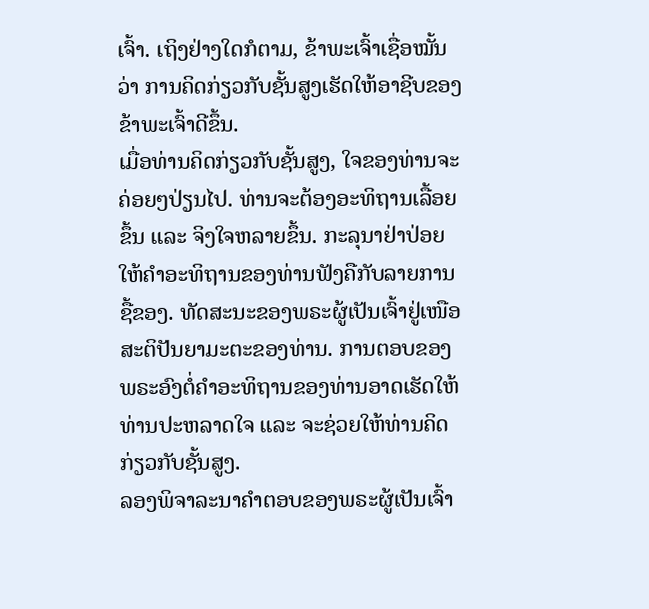ເຈົ້າ. ເຖິງຢ່າງໃດກໍຕາມ, ຂ້າພະເຈົ້າເຊື່ອໝັ້ນວ່າ ການຄິດກ່ຽວກັບຊັ້ນສູງເຮັດໃຫ້ອາຊີບຂອງຂ້າພະເຈົ້າດີຂຶ້ນ.
ເມື່ອທ່ານຄິດກ່ຽວກັບຊັ້ນສູງ, ໃຈຂອງທ່ານຈະຄ່ອຍໆປ່ຽນໄປ. ທ່ານຈະຕ້ອງອະທິຖານເລື້ອຍຂຶ້ນ ແລະ ຈິງໃຈຫລາຍຂຶ້ນ. ກະລຸນາຢ່າປ່ອຍໃຫ້ຄຳອະທິຖານຂອງທ່ານຟັງຄືກັບລາຍການຊື້ຂອງ. ທັດສະນະຂອງພຣະຜູ້ເປັນເຈົ້າຢູ່ເໜືອສະຕິປັນຍາມະຕະຂອງທ່ານ. ການຕອບຂອງພຣະອົງຕໍ່ຄຳອະທິຖານຂອງທ່ານອາດເຮັດໃຫ້ທ່ານປະຫລາດໃຈ ແລະ ຈະຊ່ວຍໃຫ້ທ່ານຄິດກ່ຽວກັບຊັ້ນສູງ.
ລອງພິຈາລະນາຄຳຕອບຂອງພຣະຜູ້ເປັນເຈົ້າ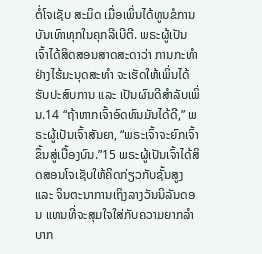ຕໍ່ໂຈເຊັບ ສະມິດ ເມື່ອເພິ່ນໄດ້ທູນຂໍການບັນເທົາທຸກໃນຄຸກລີເບີຕີ. ພຣະຜູ້ເປັນເຈົ້າໄດ້ສິດສອນສາດສະດາວ່າ ການກະທຳຢ່າງໄຮ້ມະນຸດສະທຳ ຈະເຮັດໃຫ້ເພິ່ນໄດ້ຮັບປະສົບການ ແລະ ເປັນຜົນດີສຳລັບເພິ່ນ.14 “ຖ້າຫາກເຈົ້າອົດທົນມັນໄດ້ດີ,” ພຣະຜູ້ເປັນເຈົ້າສັນຍາ, “ພຣະເຈົ້າຈະຍົກເຈົ້າຂຶ້ນສູ່ເບື້ອງບົນ.”15 ພຣະຜູ້ເປັນເຈົ້າໄດ້ສິດສອນໂຈເຊັບໃຫ້ຄິດກ່ຽວກັບຊັ້ນສູງ ແລະ ຈິນຕະນາການເຖິງລາງວັນນິລັນດອນ ແທນທີ່ຈະສຸມໃຈໃສ່ກັບຄວາມຍາກລຳບາກ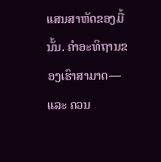ແສນສາຫັດຂອງມື້ນັ້ນ. ຄຳອະທິຖານຂອງເຮົາສາມາດ—ແລະ ຄວນ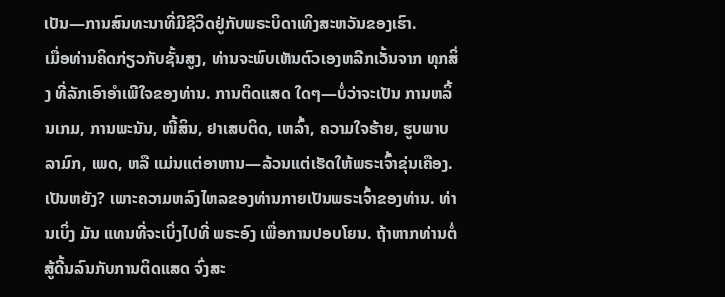ເປັນ—ການສົນທະນາທີ່ມີຊີວິດຢູ່ກັບພຣະບິດາເທິງສະຫວັນຂອງເຮົາ.
ເມື່ອທ່ານຄິດກ່ຽວກັບຊັ້ນສູງ, ທ່ານຈະພົບເຫັນຕົວເອງຫລີກເວັ້ນຈາກ ທຸກສິ່ງ ທີ່ລັກເອົາອຳເພີໃຈຂອງທ່ານ. ການຕິດແສດ ໃດໆ—ບໍ່ວ່າຈະເປັນ ການຫລິ້ນເກມ, ການພະນັນ, ໜີ້ສິນ, ຢາເສບຕິດ, ເຫລົ້າ, ຄວາມໃຈຮ້າຍ, ຮູບພາບລາມົກ, ເພດ, ຫລື ແມ່ນແຕ່ອາຫານ—ລ້ວນແຕ່ເຮັດໃຫ້ພຣະເຈົ້າຂຸ່ນເຄືອງ. ເປັນຫຍັງ? ເພາະຄວາມຫລົງໄຫລຂອງທ່ານກາຍເປັນພຣະເຈົ້າຂອງທ່ານ. ທ່ານເບິ່ງ ມັນ ແທນທີ່ຈະເບິ່ງໄປທີ່ ພຣະອົງ ເພື່ອການປອບໂຍນ. ຖ້າຫາກທ່ານຕໍ່ສູ້ດີ້ນລົນກັບການຕິດແສດ ຈົ່ງສະ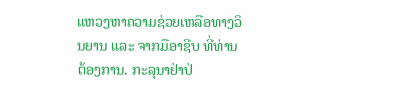ແຫວງຫາຄວາມຊ່ວຍເຫລືອທາງວິນຍານ ແລະ ຈາກມືອາຊີບ ທີ່ທ່ານຕ້ອງການ. ກະລຸນາຢ່າປ່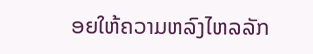ອຍໃຫ້ຄວາມຫລົງໄຫລລັກ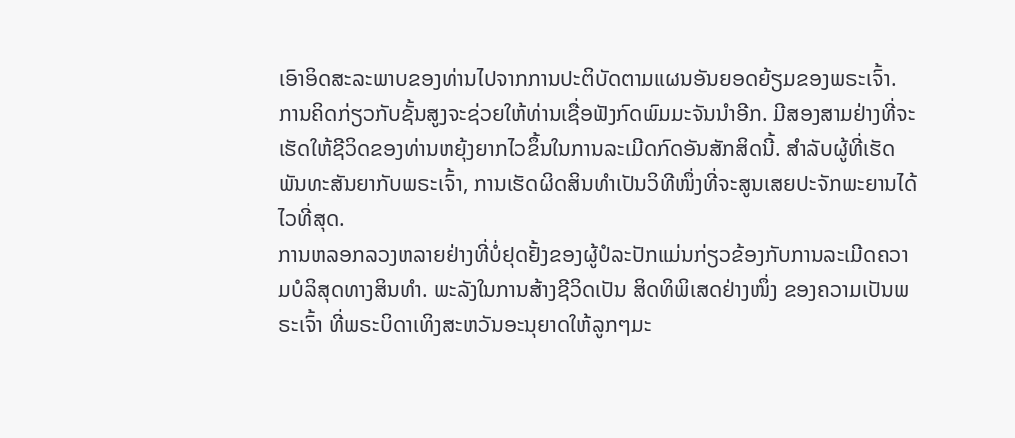ເອົາອິດສະລະພາບຂອງທ່ານໄປຈາກການປະຕິບັດຕາມແຜນອັນຍອດຍ້ຽມຂອງພຣະເຈົ້າ.
ການຄິດກ່ຽວກັບຊັ້ນສູງຈະຊ່ວຍໃຫ້ທ່ານເຊື່ອຟັງກົດພົມມະຈັນນຳອີກ. ມີສອງສາມຢ່າງທີ່ຈະເຮັດໃຫ້ຊີວິດຂອງທ່ານຫຍຸ້ງຍາກໄວຂຶ້ນໃນການລະເມີດກົດອັນສັກສິດນີ້. ສຳລັບຜູ້ທີ່ເຮັດພັນທະສັນຍາກັບພຣະເຈົ້າ, ການເຮັດຜິດສິນທຳເປັນວິທີໜຶ່ງທີ່ຈະສູນເສຍປະຈັກພະຍານໄດ້ໄວທີ່ສຸດ.
ການຫລອກລວງຫລາຍຢ່າງທີ່ບໍ່ຢຸດຢັ້ງຂອງຜູ້ປໍລະປັກແມ່ນກ່ຽວຂ້ອງກັບການລະເມີດຄວາມບໍລິສຸດທາງສິນທຳ. ພະລັງໃນການສ້າງຊີວິດເປັນ ສິດທິພິເສດຢ່າງໜຶ່ງ ຂອງຄວາມເປັນພຣະເຈົ້າ ທີ່ພຣະບິດາເທິງສະຫວັນອະນຸຍາດໃຫ້ລູກໆມະ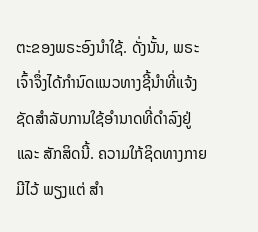ຕະຂອງພຣະອົງນຳໃຊ້. ດັ່ງນັ້ນ, ພຣະເຈົ້າຈຶ່ງໄດ້ກຳນົດແນວທາງຊີ້ນຳທີ່ແຈ້ງຊັດສຳລັບການໃຊ້ອຳນາດທີ່ດຳລົງຢູ່ ແລະ ສັກສິດນີ້. ຄວາມໃກ້ຊິດທາງກາຍມີໄວ້ ພຽງແຕ່ ສຳ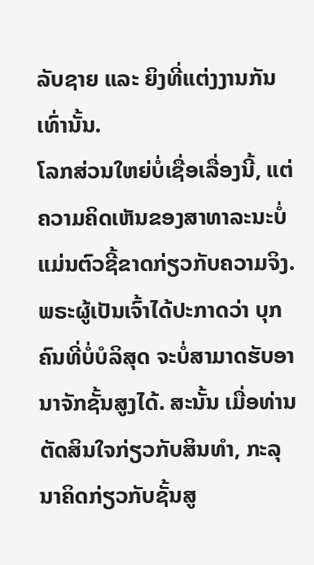ລັບຊາຍ ແລະ ຍິງທີ່ແຕ່ງງານກັນເທົ່ານັ້ນ.
ໂລກສ່ວນໃຫຍ່ບໍ່ເຊື່ອເລື່ອງນີ້, ແຕ່ຄວາມຄິດເຫັນຂອງສາທາລະນະບໍ່ແມ່ນຕົວຊີ້ຂາດກ່ຽວກັບຄວາມຈິງ. ພຣະຜູ້ເປັນເຈົ້າໄດ້ປະກາດວ່າ ບຸກຄົນທີ່ບໍ່ບໍລິສຸດ ຈະບໍ່ສາມາດຮັບອານາຈັກຊັ້ນສູງໄດ້. ສະນັ້ນ ເມື່ອທ່ານຕັດສິນໃຈກ່ຽວກັບສິນທຳ, ກະລຸນາຄິດກ່ຽວກັບຊັ້ນສູ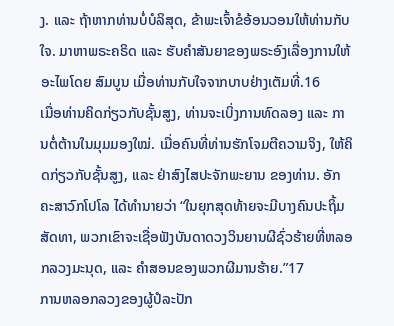ງ. ແລະ ຖ້າຫາກທ່ານບໍ່ບໍລິສຸດ, ຂ້າພະເຈົ້າຂໍອ້ອນວອນໃຫ້ທ່ານກັບໃຈ. ມາຫາພຣະຄຣິດ ແລະ ຮັບຄຳສັນຍາຂອງພຣະອົງເລື່ອງການໃຫ້ອະໄພໂດຍ ສົມບູນ ເມື່ອທ່ານກັບໃຈຈາກບາບຢ່າງເຕັມທີ່.16
ເມື່ອທ່ານຄິດກ່ຽວກັບຊັ້ນສູງ, ທ່ານຈະເບິ່ງການທົດລອງ ແລະ ການຕໍ່ຕ້ານໃນມຸມມອງໃໝ່. ເມື່ອຄົນທີ່ທ່ານຮັກໂຈມຕີຄວາມຈິງ, ໃຫ້ຄິດກ່ຽວກັບຊັ້ນສູງ, ແລະ ຢ່າສົງໄສປະຈັກພະຍານ ຂອງທ່ານ. ອັກຄະສາວົກໂປໂລ ໄດ້ທຳນາຍວ່າ “ໃນຍຸກສຸດທ້າຍຈະມີບາງຄົນປະຖິ້ມສັດທາ, ພວກເຂົາຈະເຊື່ອຟັງບັນດາດວງວິນຍານຜີຊົ່ວຮ້າຍທີ່ຫລອກລວງມະນຸດ, ແລະ ຄຳສອນຂອງພວກຜີມານຮ້າຍ.”17
ການຫລອກລວງຂອງຜູ້ປໍລະປັກ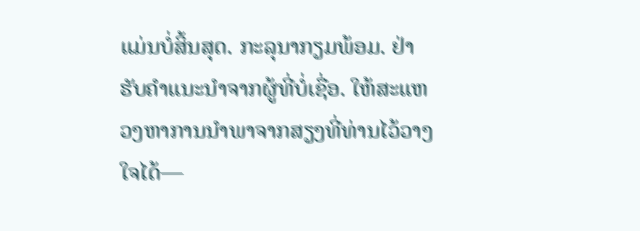ແມ່ນບໍ່ສິ້ນສຸດ. ກະລຸນາກຽມພ້ອມ. ຢ່າຮັບຄຳແນະນຳຈາກຜູ້ທີ່ບໍ່ເຊື່ອ. ໃຫ້ສະແຫວງຫາການນຳພາຈາກສຽງທີ່ທ່ານໄວ້ວາງໃຈໄດ້—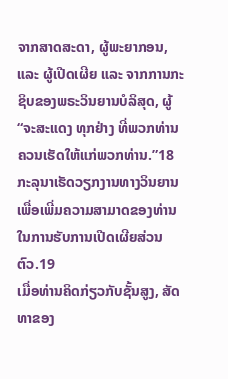ຈາກສາດສະດາ, ຜູ້ພະຍາກອນ, ແລະ ຜູ້ເປີດເຜີຍ ແລະ ຈາກການກະຊິບຂອງພຣະວິນຍານບໍລິສຸດ, ຜູ້ “ຈະສະແດງ ທຸກຢ່າງ ທີ່ພວກທ່ານຄວນເຮັດໃຫ້ແກ່ພວກທ່ານ.”18 ກະລຸນາເຮັດວຽກງານທາງວິນຍານ ເພື່ອເພີ່ມຄວາມສາມາດຂອງທ່ານໃນການຮັບການເປີດເຜີຍສ່ວນຕົວ.19
ເມື່ອທ່ານຄິດກ່ຽວກັບຊັ້ນສູງ, ສັດທາຂອງ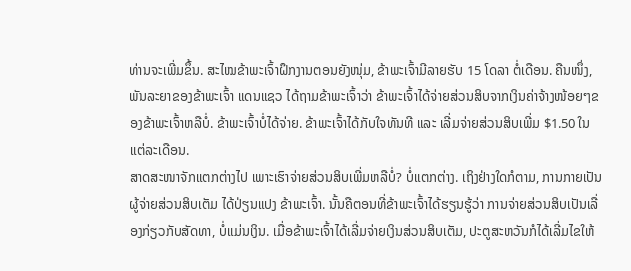ທ່ານຈະເພີ່ມຂຶ້ນ. ສະໄໝຂ້າພະເຈົ້າຝຶກງານຕອນຍັງໜຸ່ມ, ຂ້າພະເຈົ້າມີລາຍຮັບ 15 ໂດລາ ຕໍ່ເດືອນ. ຄືນໜຶ່ງ, ພັນລະຍາຂອງຂ້າພະເຈົ້າ ແດນແຊວ ໄດ້ຖາມຂ້າພະເຈົ້າວ່າ ຂ້າພະເຈົ້າໄດ້ຈ່າຍສ່ວນສິບຈາກເງິນຄ່າຈ້າງໜ້ອຍໆຂອງຂ້າພະເຈົ້າຫລືບໍ່. ຂ້າພະເຈົ້າບໍ່ໄດ້ຈ່າຍ. ຂ້າພະເຈົ້າໄດ້ກັບໃຈທັນທີ ແລະ ເລີ່ມຈ່າຍສ່ວນສິບເພີ່ມ $1.50 ໃນແຕ່ລະເດືອນ.
ສາດສະໜາຈັກແຕກຕ່າງໄປ ເພາະເຮົາຈ່າຍສ່ວນສິບເພີ່ມຫລືບໍ່? ບໍ່ແຕກຕ່າງ. ເຖິງຢ່າງໃດກໍຕາມ, ການກາຍເປັນຜູ້ຈ່າຍສ່ວນສິບເຕັມ ໄດ້ປ່ຽນແປງ ຂ້າພະເຈົ້າ. ນັ້ນຄືຕອນທີ່ຂ້າພະເຈົ້າໄດ້ຮຽນຮູ້ວ່າ ການຈ່າຍສ່ວນສິບເປັນເລື່ອງກ່ຽວກັບສັດທາ, ບໍ່ແມ່ນເງິນ. ເມື່ອຂ້າພະເຈົ້າໄດ້ເລີ່ມຈ່າຍເງິນສ່ວນສິບເຕັມ, ປະຕູສະຫວັນກໍໄດ້ເລີ່ມໄຂໃຫ້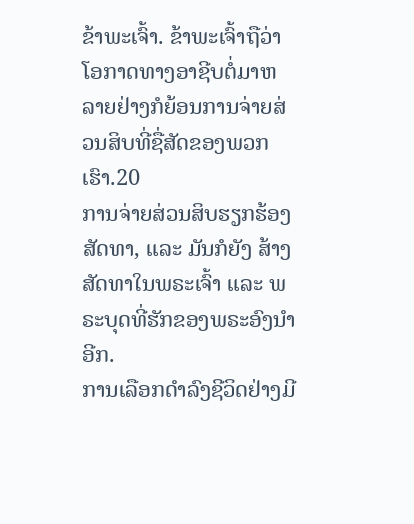ຂ້າພະເຈົ້າ. ຂ້າພະເຈົ້າຖືວ່າໂອກາດທາງອາຊີບຕໍ່ມາຫລາຍຢ່າງກໍຍ້ອນການຈ່າຍສ່ວນສິບທີ່ຊື່ສັດຂອງພວກເຮົາ.20
ການຈ່າຍສ່ວນສິບຮຽກຮ້ອງສັດທາ, ແລະ ມັນກໍຍັງ ສ້າງ ສັດທາໃນພຣະເຈົ້າ ແລະ ພຣະບຸດທີ່ຮັກຂອງພຣະອົງນຳອີກ.
ການເລືອກດຳລົງຊີວິດຢ່າງມີ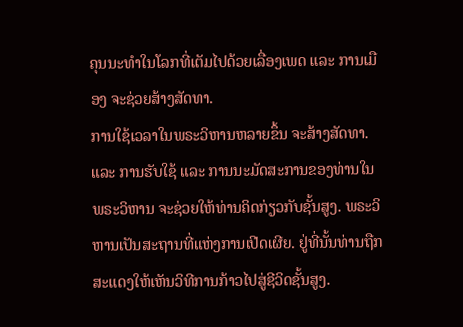ຄຸນນະທຳໃນໂລກທີ່ເຕັມໄປດ້ວຍເລື່ອງເພດ ແລະ ການເມືອງ ຈະຊ່ວຍສ້າງສັດທາ.
ການໃຊ້ເວລາໃນພຣະວິຫານຫລາຍຂຶ້ນ ຈະສ້າງສັດທາ. ແລະ ການຮັບໃຊ້ ແລະ ການນະມັດສະການຂອງທ່ານໃນພຣະວິຫານ ຈະຊ່ວຍໃຫ້ທ່ານຄິດກ່ຽວກັບຊັ້ນສູງ. ພຣະວິຫານເປັນສະຖານທີ່ແຫ່ງການເປີດເຜີຍ. ຢູ່ທີ່ນັ້ນທ່ານຖືກສະແດງໃຫ້ເຫັນວິທີການກ້າວໄປສູ່ຊີວິດຊັ້ນສູງ.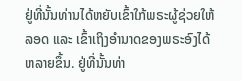ຢູ່ທີ່ນັ້ນທ່ານໄດ້ຫຍັບເຂົ້າໃກ້ພຣະຜູ້ຊ່ວຍໃຫ້ລອດ ແລະ ເຂົ້າເຖິງອຳນາດຂອງພຣະອົງໄດ້ຫລາຍຂຶ້ນ. ຢູ່ທີ່ນັ້ນທ່າ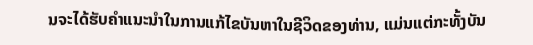ນຈະໄດ້ຮັບຄຳແນະນຳໃນການແກ້ໄຂບັນຫາໃນຊີວິດຂອງທ່ານ, ແມ່ນແຕ່ກະທັ້ງບັນ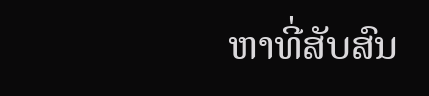ຫາທີ່ສັບສົນ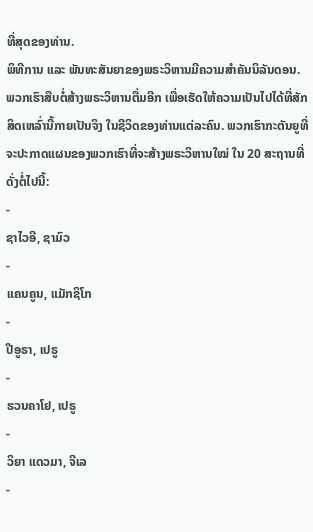ທີ່ສຸດຂອງທ່ານ.
ພິທີການ ແລະ ພັນທະສັນຍາຂອງພຣະວິຫານມີຄວາມສຳຄັນນິລັນດອນ. ພວກເຮົາສືບຕໍ່ສ້າງພຣະວິຫານຕື່ມອີກ ເພື່ອເຮັດໃຫ້ຄວາມເປັນໄປໄດ້ທີ່ສັກສິດເຫລົ່ານີ້ກາຍເປັນຈິງ ໃນຊີວິດຂອງທ່ານແຕ່ລະຄົນ. ພວກເຮົາກະຕັນຍູທີ່ຈະປະກາດແຜນຂອງພວກເຮົາທີ່ຈະສ້າງພຣະວິຫານໃໝ່ ໃນ 20 ສະຖານທີ່ດັ່ງຕໍ່ໄປນີ້:
-
ຊາໄວອີ, ຊາມົວ
-
ແຄນຄູນ, ແມັກຊິໂກ
-
ປີອູຣາ, ເປຣູ
-
ຮວນຄາໂຢ, ເປຣູ
-
ວິຍາ ແດວມາ, ຈີເລ
-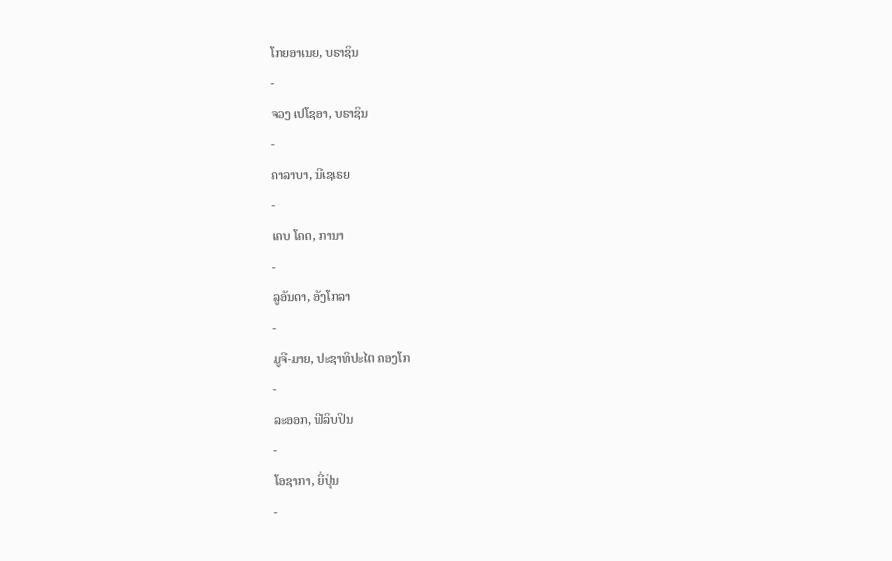ໂກຍອາເນຍ, ບຣາຊິນ
-
ຈວງ ເປໂຊອາ, ບຣາຊິນ
-
ຄາລາບາ, ນີເຊເຣຍ
-
ເຄບ ໂຄດ, ການາ
-
ລູອັນດາ, ອັງໂກລາ
-
ມູຈີ-ມາຍ, ປະຊາທິປະໄຕ ຄອງໂກ
-
ລະອອກ, ຟີລິບປິນ
-
ໂອຊາກາ, ຍີ່ປຸ່ນ
-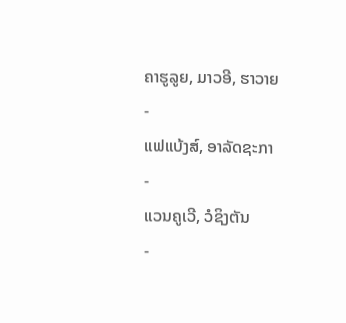ຄາຮູລູຍ, ມາວອີ, ຮາວາຍ
-
ແຟແບ້ງສ໌, ອາລັດຊະກາ
-
ແວນຄູເວີ, ວໍຊິງຕັນ
-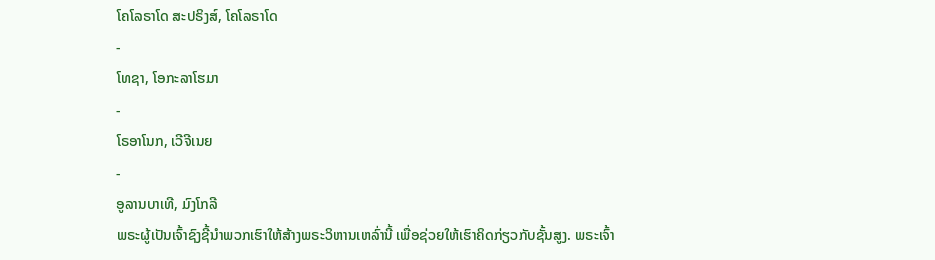ໂຄໂລຣາໂດ ສະປຣິງສ໌, ໂຄໂລຣາໂດ
-
ໂທຊາ, ໂອກະລາໂຮມາ
-
ໂຣອາໂນກ, ເວີຈີເນຍ
-
ອູລານບາເທີ, ມົງໂກລີ
ພຣະຜູ້ເປັນເຈົ້າຊົງຊີ້ນຳພວກເຮົາໃຫ້ສ້າງພຣະວິຫານເຫລົ່ານີ້ ເພື່ອຊ່ວຍໃຫ້ເຮົາຄິດກ່ຽວກັບຊັ້ນສູງ. ພຣະເຈົ້າ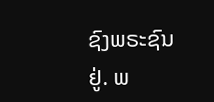ຊົງພຣະຊົນຢູ່. ພ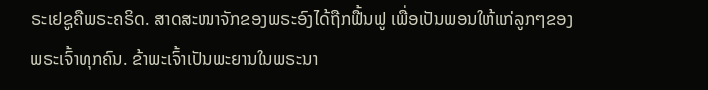ຣະເຢຊູຄືພຣະຄຣິດ. ສາດສະໜາຈັກຂອງພຣະອົງໄດ້ຖືກຟື້ນຟູ ເພື່ອເປັນພອນໃຫ້ແກ່ລູກໆຂອງພຣະເຈົ້າທຸກຄົນ. ຂ້າພະເຈົ້າເປັນພະຍານໃນພຣະນາ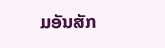ມອັນສັກ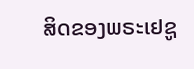ສິດຂອງພຣະເຢຊູ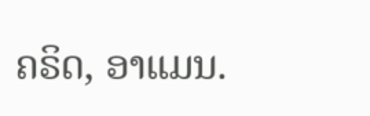ຄຣິດ, ອາແມນ.